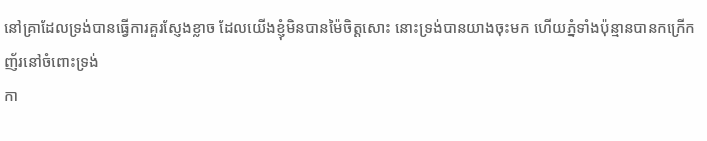នៅគ្រាដែលទ្រង់បានធ្វើការគួរស្ញែងខ្លាច ដែលយើងខ្ញុំមិនបានម៉ៃចិត្តសោះ នោះទ្រង់បានយាងចុះមក ហើយភ្នំទាំងប៉ុន្មានបានកក្រើកញ័រនៅចំពោះទ្រង់
កា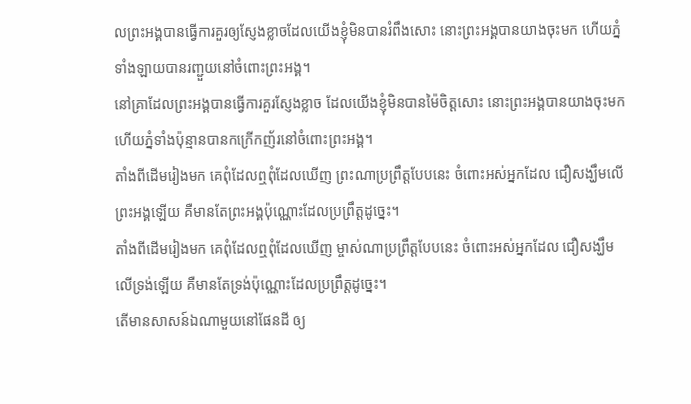លព្រះអង្គបានធ្វើការគួរឲ្យស្ញែងខ្លាចដែលយើងខ្ញុំមិនបានរំពឹងសោះ នោះព្រះអង្គបានយាងចុះមក ហើយភ្នំទាំងឡាយបានរញ្ជួយនៅចំពោះព្រះអង្គ។
នៅគ្រាដែលព្រះអង្គបានធ្វើការគួរស្ញែងខ្លាច ដែលយើងខ្ញុំមិនបានម៉ៃចិត្តសោះ នោះព្រះអង្គបានយាងចុះមក ហើយភ្នំទាំងប៉ុន្មានបានកក្រើកញ័រនៅចំពោះព្រះអង្គ។
តាំងពីដើមរៀងមក គេពុំដែលឮពុំដែលឃើញ ព្រះណាប្រព្រឹត្តបែបនេះ ចំពោះអស់អ្នកដែល ជឿសង្ឃឹមលើព្រះអង្គឡើយ គឺមានតែព្រះអង្គប៉ុណ្ណោះដែលប្រព្រឹត្តដូច្នេះ។
តាំងពីដើមរៀងមក គេពុំដែលឮពុំដែលឃើញ ម្ចាស់ណាប្រព្រឹត្តបែបនេះ ចំពោះអស់អ្នកដែល ជឿសង្ឃឹមលើទ្រង់ឡើយ គឺមានតែទ្រង់ប៉ុណ្ណោះដែលប្រព្រឹត្តដូច្នេះ។
តើមានសាសន៍ឯណាមួយនៅផែនដី ឲ្យ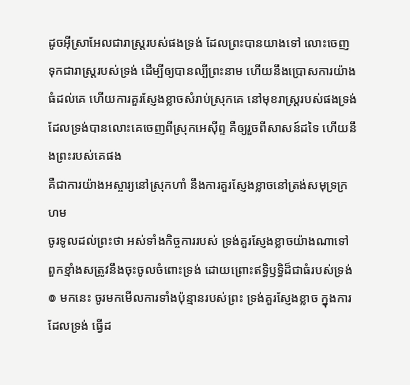ដូចអ៊ីស្រាអែលជារាស្ត្ររបស់ផងទ្រង់ ដែលព្រះបានយាងទៅ លោះចេញ ទុកជារាស្ត្ររបស់ទ្រង់ ដើម្បីឲ្យបានល្បីព្រះនាម ហើយនឹងប្រោសការយ៉ាងធំដល់គេ ហើយការគួរស្ញែងខ្លាចសំរាប់ស្រុកគេ នៅមុខរាស្ត្ររបស់ផងទ្រង់ ដែលទ្រង់បានលោះគេចេញពីស្រុកអេស៊ីព្ទ គឺឲ្យរួចពីសាសន៍ដទៃ ហើយនឹងព្រះរបស់គេផង
គឺជាការយ៉ាងអស្ចារ្យនៅស្រុកហាំ នឹងការគួរស្ញែងខ្លាចនៅត្រង់សមុទ្រក្រហម
ចូរទូលដល់ព្រះថា អស់ទាំងកិច្ចការរបស់ ទ្រង់គួរស្ញែងខ្លាចយ៉ាងណាទៅ ពួកខ្មាំងសត្រូវនឹងចុះចូលចំពោះទ្រង់ ដោយព្រោះឥទ្ធិឫទ្ធិដ៏ជាធំរបស់ទ្រង់
៙ មកនេះ ចូរមកមើលការទាំងប៉ុន្មានរបស់ព្រះ ទ្រង់គួរស្ញែងខ្លាច ក្នុងការដែលទ្រង់ ធ្វើដ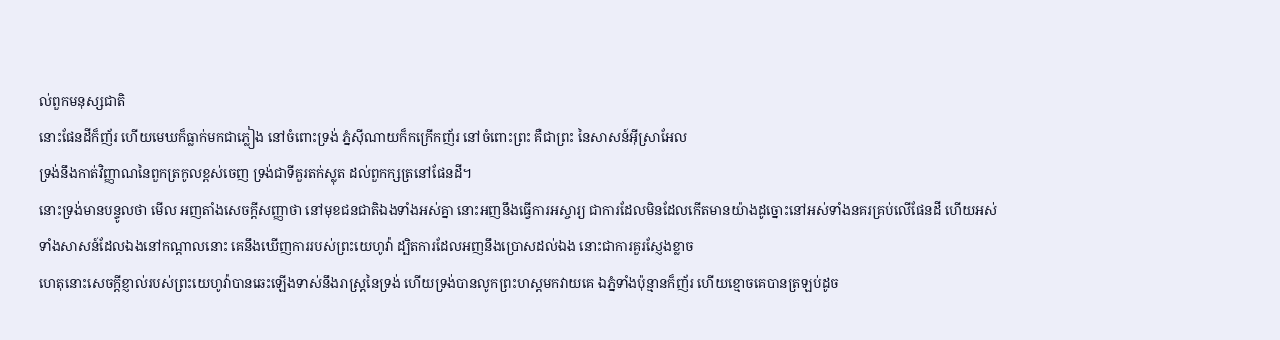ល់ពួកមនុស្សជាតិ
នោះផែនដីក៏ញ័រ ហើយមេឃក៏ធ្លាក់មកជាភ្លៀង នៅចំពោះទ្រង់ ភ្នំស៊ីណាយក៏កក្រើកញ័រ នៅចំពោះព្រះ គឺជាព្រះ នៃសាសន៍អ៊ីស្រាអែល
ទ្រង់នឹងកាត់វិញ្ញាណនៃពួកត្រកូលខ្ពស់ចេញ ទ្រង់ជាទីគួរតក់ស្លុត ដល់ពួកក្សត្រនៅផែនដី។
នោះទ្រង់មានបន្ទូលថា មើល អញតាំងសេចក្ដីសញ្ញាថា នៅមុខជនជាតិឯងទាំងអស់គ្នា នោះអញនឹងធ្វើការអស្ចារ្យ ជាការដែលមិនដែលកើតមានយ៉ាងដូច្នោះនៅអស់ទាំងនគរគ្រប់លើផែនដី ហើយអស់ទាំងសាសន៍ដែលឯងនៅកណ្តាលនោះ គេនឹងឃើញការរបស់ព្រះយេហូវ៉ា ដ្បិតការដែលអញនឹងប្រោសដល់ឯង នោះជាការគួរស្ញែងខ្លាច
ហេតុនោះសេចក្ដីខ្ញាល់របស់ព្រះយេហូវ៉ាបានឆេះឡើងទាស់នឹងរាស្ត្រនៃទ្រង់ ហើយទ្រង់បានលូកព្រះហស្តមកវាយគេ ឯភ្នំទាំងប៉ុន្មានក៏ញ័រ ហើយខ្មោចគេបានត្រឡប់ដូច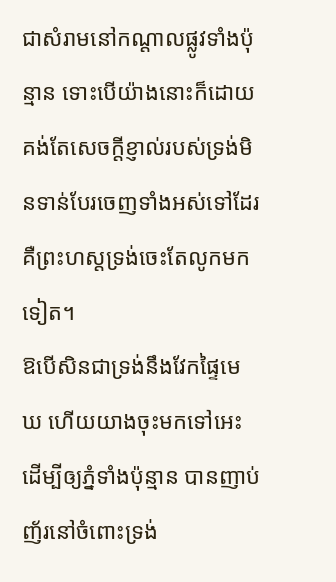ជាសំរាមនៅកណ្តាលផ្លូវទាំងប៉ុន្មាន ទោះបើយ៉ាងនោះក៏ដោយ គង់តែសេចក្ដីខ្ញាល់របស់ទ្រង់មិនទាន់បែរចេញទាំងអស់ទៅដែរ គឺព្រះហស្តទ្រង់ចេះតែលូកមកទៀត។
ឱបើសិនជាទ្រង់នឹងវែកផ្ទៃមេឃ ហើយយាងចុះមកទៅអេះ ដើម្បីឲ្យភ្នំទាំងប៉ុន្មាន បានញាប់ញ័រនៅចំពោះទ្រង់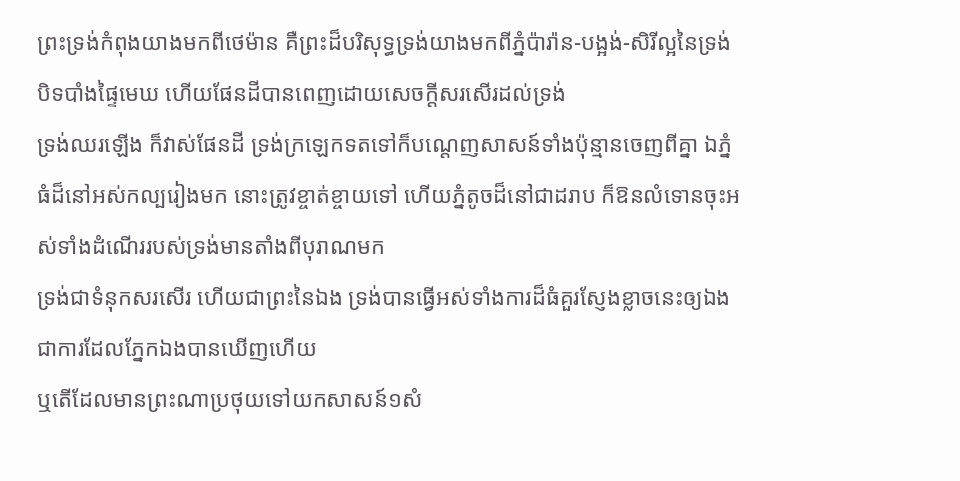ព្រះទ្រង់កំពុងយាងមកពីថេម៉ាន គឺព្រះដ៏បរិសុទ្ធទ្រង់យាងមកពីភ្នំប៉ារ៉ាន-បង្អង់-សិរីល្អនៃទ្រង់បិទបាំងផ្ទៃមេឃ ហើយផែនដីបានពេញដោយសេចក្ដីសរសើរដល់ទ្រង់
ទ្រង់ឈរឡើង ក៏វាស់ផែនដី ទ្រង់ក្រឡេកទតទៅក៏បណ្តេញសាសន៍ទាំងប៉ុន្មានចេញពីគ្នា ឯភ្នំធំដ៏នៅអស់កល្បរៀងមក នោះត្រូវខ្ចាត់ខ្ចាយទៅ ហើយភ្នំតូចដ៏នៅជាដរាប ក៏ឱនលំទោនចុះអស់ទាំងដំណើររបស់ទ្រង់មានតាំងពីបុរាណមក
ទ្រង់ជាទំនុកសរសើរ ហើយជាព្រះនៃឯង ទ្រង់បានធ្វើអស់ទាំងការដ៏ធំគួរស្ញែងខ្លាចនេះឲ្យឯង ជាការដែលភ្នែកឯងបានឃើញហើយ
ឬតើដែលមានព្រះណាប្រថុយទៅយកសាសន៍១សំ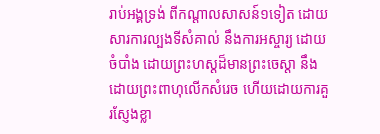រាប់អង្គទ្រង់ ពីកណ្តាលសាសន៍១ទៀត ដោយសារការល្បងទីសំគាល់ នឹងការអស្ចារ្យ ដោយចំបាំង ដោយព្រះហស្តដ៏មានព្រះចេស្តា នឹងដោយព្រះពាហុលើកសំរេច ហើយដោយការគួរស្ញែងខ្លា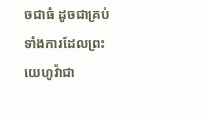ចជាធំ ដូចជាគ្រប់ទាំងការដែលព្រះយេហូវ៉ាជា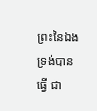ព្រះនៃឯង ទ្រង់បានធ្វើ ជា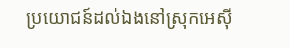ប្រយោជន៍ដល់ឯងនៅស្រុកអេស៊ី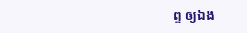ព្ទ ឲ្យឯង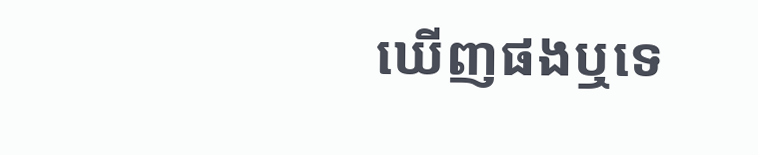ឃើញផងឬទេ